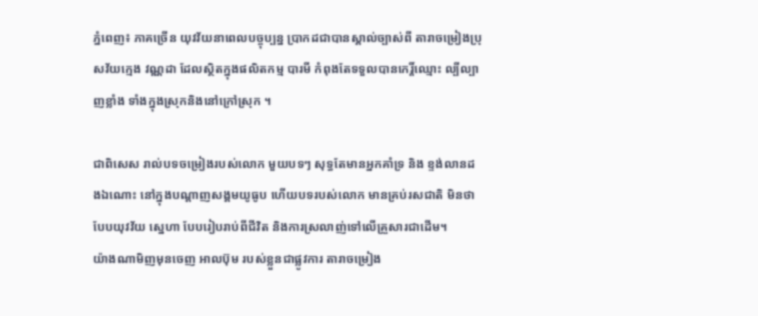ភ្នំពេញ៖ ភាគច្រើន យុវវ័យនាពេលបច្ចុប្បន្ន ប្រាកដជាបានស្គាល់ច្បាស់ពី តារាចម្រៀងប្រុសវ័យក្មេង វណ្ណដា ដែលស្ថិតក្នុងផលិតកម្ម បារមី កំពុងតែទទួលបានកេរ្តិ៍ឈ្មោះ ល្បីល្បាញខ្លាំង ទាំងក្នុងស្រុកនិងនៅក្រៅស្រុក ។

ជាពិសេស រាល់បទចម្រៀងរបស់លោក មួយបទៗ សុទ្ធតែមានអ្នកគាំទ្រ និង ខ្ទង់លានដងឯណោះ នៅក្នុងបណ្តាញសង្គមយូធូប ហើយបទរបស់លោក មានគ្រប់រសជាតិ មិនថា បែបយុវវ័យ ស្នេហា បែបរៀបរាប់ពីជីវិត និងការស្រលាញ់ទៅលើគ្រួសារជាដើម។
យ៉ាងណាមិញមុនចេញ អាលប៊ុម របស់ខ្លួនជាផ្លូវការ តារាចម្រៀង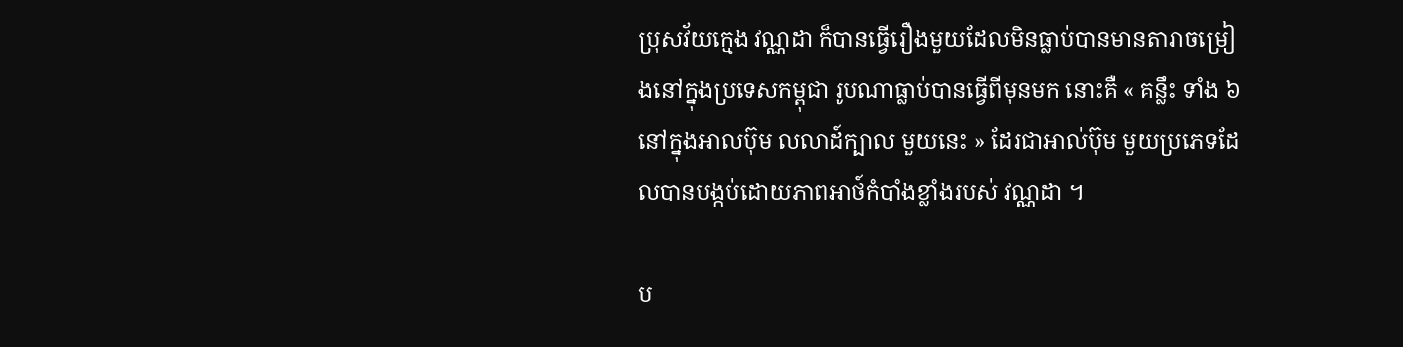ប្រុសវ័យក្មេង វណ្ណដា ក៏បានធ្វើរឿងមួយដែលមិនធ្លាប់បានមានតារាចម្រៀងនៅក្នុងប្រទេសកម្ពុជា រូបណាធ្លាប់បានធ្វើពីមុនមក នោះគឺ « គន្លឹះ ទាំង ៦ នៅក្នុងអាលប៊ុម លលាដ៍ក្បាល មួយនេះ » ដែរជាអាល់ប៊ុម មួយប្រភេទដែលបានបង្កប់ដោយភាពអាថ៍កំបាំងខ្លាំងរបស់ វណ្ណដា ។

ប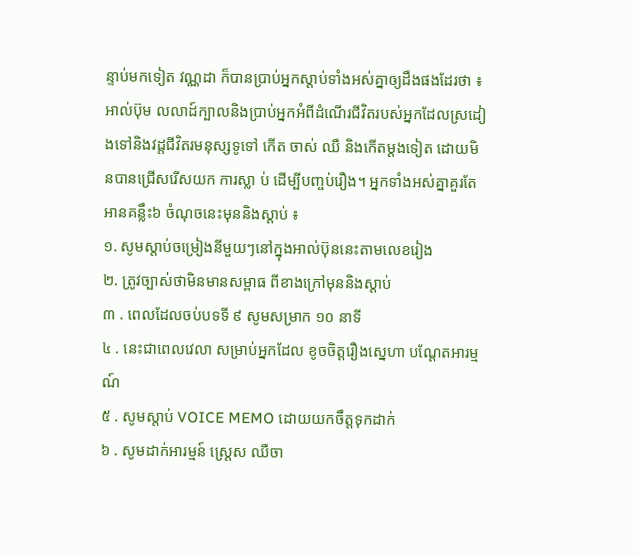ន្ទាប់មកទៀត វណ្ណដា ក៏បានប្រាប់អ្នកស្តាប់ទាំងអស់គ្នាឲ្យដឹងផងដែរថា ៖ អាល់ប៊ុម លលាដ៍ក្បាលនិងប្រាប់អ្នកអំពីដំណើរជីវិតរបស់អ្នកដែលស្រដៀងទៅនិងវដ្តជីវិតរមនុស្សទូទៅ កើត ចាស់ ឈឺ និងកើតម្តងទៀត ដោយមិនបានជ្រើសរើសយក ការស្លា ប់ ដើម្បីបញ្ចប់រឿង។ អ្នកទាំងអស់គ្នាគួរតែអានគន្លឹះ៦ ចំណុចនេះមុននិងស្តាប់ ៖
១. សូមស្តាប់ចម្រៀងនីមួយៗនៅក្នុងអាល់ប៊ុននេះតាមលេខរៀង
២. ត្រូវច្បាស់ថាមិនមានសម្ពាធ ពីខាងក្រៅមុននិងស្តាប់
៣ . ពេលដែលចប់បទទី ៩ សូមសម្រាក ១០ នាទី
៤ . នេះជាពេលវេលា សម្រាប់អ្នកដែល ខូចចិត្តរឿងស្នេហា បណ្តែតអារម្មណ៍
៥ . សូមស្តាប់ VOICE MEMO ដោយយកចឹត្តទុកដាក់
៦ . សូមដាក់អារម្មន៍ ស្ត្រេស ឈឺចា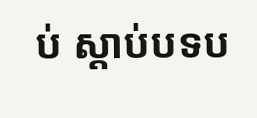ប់ ស្តាប់បទប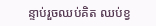ន្ទាប់រួចឈប់គិត ឈប់ខ្វ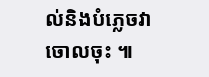ល់និងបំភ្លេចវាចោលចុះ ៕